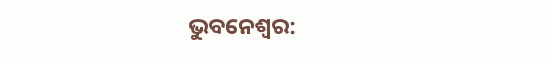ଭୁବନେଶ୍ୱର: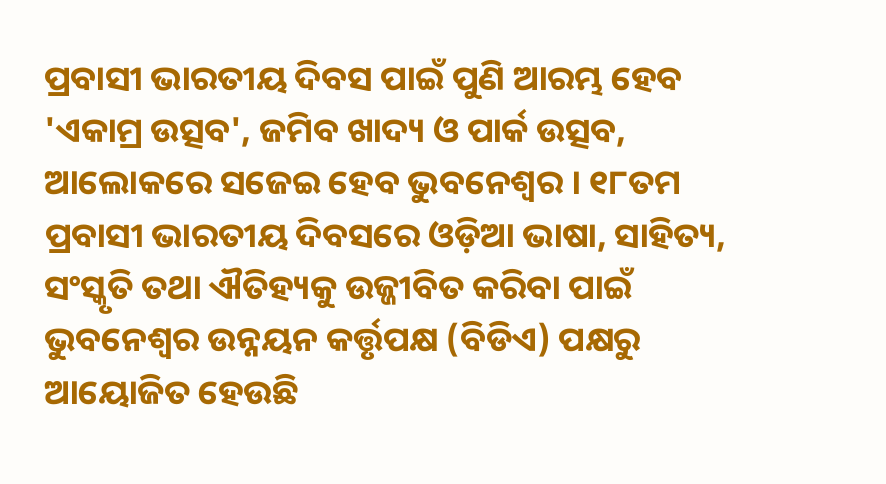ପ୍ରବାସୀ ଭାରତୀୟ ଦିବସ ପାଇଁ ପୁଣି ଆରମ୍ଭ ହେବ 'ଏକାମ୍ର ଉତ୍ସବ', ଜମିବ ଖାଦ୍ୟ ଓ ପାର୍କ ଉତ୍ସବ, ଆଲୋକରେ ସଜେଇ ହେବ ଭୁବନେଶ୍ୱର । ୧୮ତମ ପ୍ରବାସୀ ଭାରତୀୟ ଦିବସରେ ଓଡ଼ିଆ ଭାଷା, ସାହିତ୍ୟ, ସଂସ୍କୃତି ତଥା ଐତିହ୍ୟକୁ ଉଜ୍ଜୀବିତ କରିବା ପାଇଁ ଭୁବନେଶ୍ୱର ଉନ୍ନୟନ କର୍ତ୍ତୃପକ୍ଷ (ବିଡିଏ) ପକ୍ଷରୁ ଆୟୋଜିତ ହେଉଛି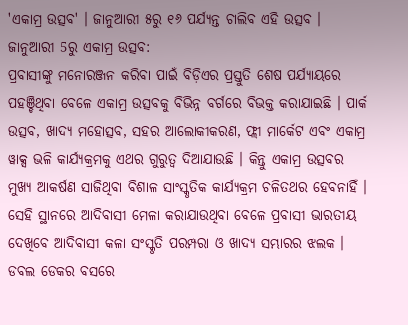'ଏକାମ୍ର ଉତ୍ସବ' । ଜାନୁଆରୀ ୫ରୁ ୧୬ ପର୍ଯ୍ୟନ୍ତ ଚାଲିବ ଏହି ଉତ୍ସବ ।
ଜାନୁଆରୀ 5ରୁ ଏକାମ୍ର ଉତ୍ସବ:
ପ୍ରବାସୀଙ୍କୁ ମନୋରଞ୍ଜନ କରିବା ପାଇଁ ବିଡ଼ିଏର ପ୍ରସ୍ତୁତି ଶେଷ ପର୍ଯ୍ୟାୟରେ ପହଞ୍ଚିଥିବା ବେଳେ ଏକାମ୍ର ଉତ୍ସବକୁ ବିଭିନ୍ନ ବର୍ଗରେ ବିଭକ୍ତ କରାଯାଇଛି । ପାର୍କ ଉତ୍ସବ, ଖାଦ୍ୟ ମହୋତ୍ସବ, ସହର ଆଲୋକୀକରଣ, ଫ୍ଲୀ ମାର୍କେଟ ଏବଂ ଏକାମ୍ର ୱାକ୍ସ ଭଳି କାର୍ଯ୍ୟକ୍ରମକୁ ଏଥର ଗୁରୁତ୍ୱ ଦିଆଯାଉଛି । କିନ୍ତୁ ଏକାମ୍ର ଉତ୍ସବର ମୁଖ୍ୟ ଆକର୍ଷଣ ସାଜିଥିବା ବିଶାଳ ସାଂସ୍କୃତିକ କାର୍ଯ୍ୟକ୍ରମ ଚଳିତଥର ହେବନାହିଁ । ସେହି ସ୍ଥାନରେ ଆଦିବାସୀ ମେଳା କରାଯାଉଥିବା ବେଳେ ପ୍ରବାସୀ ଭାରତୀୟ ଦେଖିବେ ଆଦିବାସୀ କଳା ସଂସ୍କୃତି ପରମ୍ପରା ଓ ଖାଦ୍ୟ ସମ୍ଭାରର ଝଲକ ।
ଡବଲ ଡେକର ବସରେ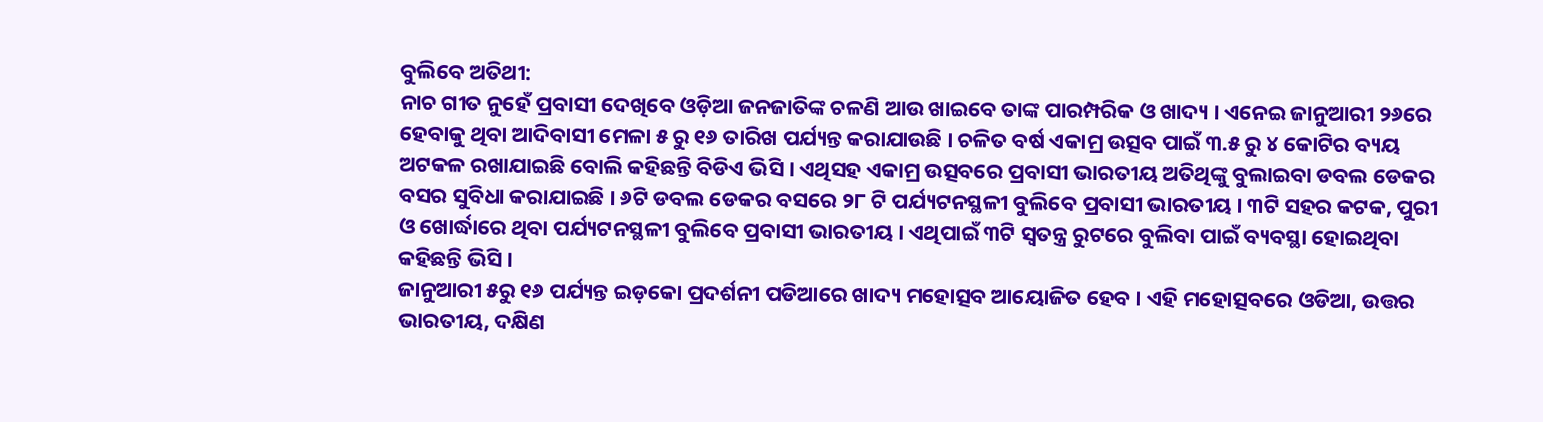ବୁଲିବେ ଅତିଥୀ:
ନାଚ ଗୀତ ନୁହେଁ ପ୍ରବାସୀ ଦେଖିବେ ଓଡ଼ିଆ ଜନଜାତିଙ୍କ ଚଳଣି ଆଉ ଖାଇବେ ତାଙ୍କ ପାରମ୍ପରିକ ଓ ଖାଦ୍ୟ । ଏନେଇ ଜାନୁଆରୀ ୨୬ରେ ହେବାକୁ ଥିବା ଆଦିବାସୀ ମେଳା ୫ ରୁ ୧୬ ତାରିଖ ପର୍ଯ୍ୟନ୍ତ କରାଯାଉଛି । ଚଳିତ ବର୍ଷ ଏକାମ୍ର ଉତ୍ସବ ପାଇଁ ୩.୫ ରୁ ୪ କୋଟିର ବ୍ୟୟ ଅଟକଳ ରଖାଯାଇଛି ବୋଲି କହିଛନ୍ତି ବିଡିଏ ଭିସି । ଏଥିସହ ଏକାମ୍ର ଉତ୍ସବରେ ପ୍ରବାସୀ ଭାରତୀୟ ଅତିଥିଙ୍କୁ ବୁଲାଇବା ଡବଲ ଡେକର ବସର ସୁବିଧା କରାଯାଇଛି । ୬ଟି ଡବଲ ଡେକର ବସରେ ୨୮ ଟି ପର୍ଯ୍ୟଟନସ୍ଥଳୀ ବୁଲିବେ ପ୍ରବାସୀ ଭାରତୀୟ । ୩ଟି ସହର କଟକ, ପୁରୀ ଓ ଖୋର୍ଦ୍ଧାରେ ଥିବା ପର୍ଯ୍ୟଟନସ୍ଥଳୀ ବୁଲିବେ ପ୍ରବାସୀ ଭାରତୀୟ । ଏଥିପାଇଁ ୩ଟି ସ୍ୱତନ୍ତ୍ର ରୁଟରେ ବୁଲିବା ପାଇଁ ବ୍ୟବସ୍ଥା ହୋଇଥିବା କହିଛନ୍ତି ଭିସି ।
ଜାନୁଆରୀ ୫ରୁ ୧୬ ପର୍ଯ୍ୟନ୍ତ ଇଡ଼କୋ ପ୍ରଦର୍ଶନୀ ପଡିଆରେ ଖାଦ୍ୟ ମହୋତ୍ସବ ଆୟୋଜିତ ହେବ । ଏହି ମହୋତ୍ସବରେ ଓଡିଆ, ଉତ୍ତର ଭାରତୀୟ, ଦକ୍ଷିଣ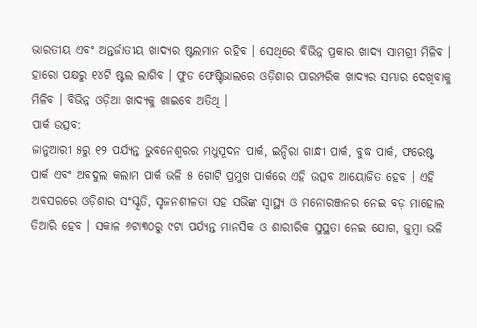ଭାରତୀୟ ଏବଂ ଅନ୍ତର୍ଜାତୀୟ ଖାଦ୍ୟର ଷ୍ଟଲମାନ ରହିବ । ସେଥିରେ ବିଭିନ୍ନ ପ୍ରକାର ଖାଦ୍ୟ ସାମଗ୍ରୀ ମିଳିବ । ହାରୋ ପକ୍ଷରୁ ୧୪ଟି ଷ୍ଟଲ ଲାଗିବ । ଫୁଡ ଫେଷ୍ଟିଭାଲରେ ଓଡ଼ିଶାର ପାରମ୍ପରିକ ଖାଦ୍ୟର ସମ୍ଭାର ଦେଖିବାକୁ ମିଳିବ । ବିଭିନ୍ନ ଓଡ଼ିଆ ଖାଦ୍ୟକୁ ଖାଇବେ ଅତିଥି ।
ପାର୍କ ଉତ୍ସବ:
ଜାନୁଆରୀ ୫ରୁ ୧୨ ପର୍ଯ୍ୟନ୍ତ ଭୁବନେଶ୍ୱରର ମଧୁସୂଦନ ପାର୍କ, ଇନ୍ଦିରା ଗାନ୍ଧୀ ପାର୍କ, ବୁଦ୍ଧ ପାର୍କ, ଫରେଷ୍ଟ ପାର୍କ ଏବଂ ଅବଦୁଲ କଲାମ ପାର୍କ ଭଳି ୫ ଗୋଟି ପ୍ରମୁଖ ପାର୍କରେ ଏହି ଉତ୍ସବ ଆୟୋଜିତ ହେବ । ଏହି ଅବସରରେ ଓଡ଼ିଶାର ସଂସ୍କୃତି, ସୃଜନଶୀଳତା ସହ ସଭିଙ୍କ ସ୍ୱାସ୍ଥ୍ୟ ଓ ମନୋରଞ୍ଜନର ନେଇ ବଡ଼ ମାହୋଲ ତିଆରି ହେବ । ସକାଳ ୬ଟା୩୦ରୁ ୯ଟା ପର୍ଯ୍ୟନ୍ତ ମାନସିକ ଓ ଶାରୀରିକ ସୁସ୍ଥତା ନେଇ ଯୋଗ, ଜୁମ୍ବା ଭଳି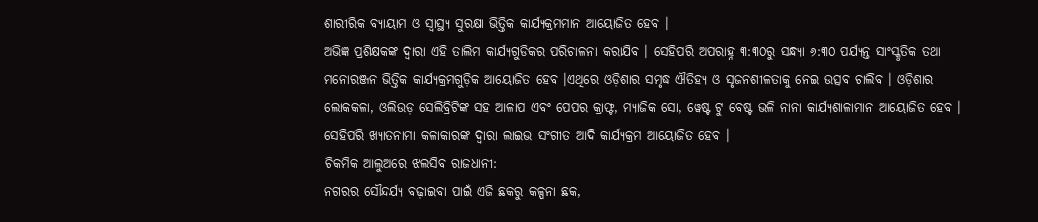ଶାରୀରିକ ବ୍ୟାୟାମ ଓ ସ୍ୱାସ୍ଥ୍ୟ ସୁରକ୍ଷା ଭିତ୍ତିକ କାର୍ଯ୍ୟକ୍ରମମାନ ଆୟୋଜିତ ହେବ ।
ଅଭିଜ୍ଞ ପ୍ରଶିକ୍ଷକଙ୍କ ଦ୍ୱାରା ଏହି ତାଲିମ କାର୍ଯ୍ୟଗୁଡିକର ପରିଚାଳନା କରାଯିବ । ସେହିପରି ଅପରାହ୍ନ ୩:୩୦ରୁ ସନ୍ଧ୍ୟା ୬:୩୦ ପର୍ଯ୍ୟନ୍ତ ସାଂସ୍କୃତିକ ତଥା ମନୋରଞ୍ଜନ ଭିତ୍ତିକ କାର୍ଯ୍ୟକ୍ରମଗୁଡ଼ିକ ଆୟୋଜିତ ହେବ ।ଏଥିରେ ଓଡ଼ିଶାର ସମୃଦ୍ଧ ଐତିହ୍ୟ ଓ ସୃଜନଶୀଳତାକୁ ନେଇ ଉତ୍ସବ ଚାଲିବ । ଓଡ଼ିଶାର ଲୋକକଳା, ଓଲିଉଡ଼ ସେଲିବ୍ରିଟିଙ୍କ ସହ ଆଳାପ ଏବଂ ପେପର କ୍ରାଫ୍ଟ, ମ୍ୟାଜିକ ସୋ, ୱେଷ୍ଟ ଟୁ ବେଷ୍ଟ ଭଳି ନାନା କାର୍ଯ୍ୟଶାଳାମାନ ଆୟୋଜିତ ହେବ । ସେହିପରି ଖ୍ୟାତନାମା କଳାକାରଙ୍କ ଦ୍ୱାରା ଲାଇଭ ସଂଗୀତ ଆଦି କାର୍ଯ୍ୟକ୍ରମ ଆୟୋଜିତ ହେବ ।
ଚିକମିକ ଆଲୁଅରେ ଝଲସିବ ରାଜଧାନୀ:
ନଗରର ସୌନ୍ଦର୍ଯ୍ୟ ବଢ଼ାଇବା ପାଇଁ ଏଜି ଛକରୁ କଳ୍ପନା ଛକ,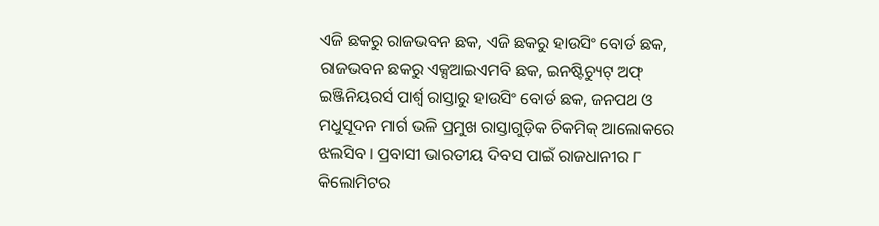ଏଜି ଛକରୁ ରାଜଭବନ ଛକ, ଏଜି ଛକରୁ ହାଉସିଂ ବୋର୍ଡ ଛକ, ରାଜଭବନ ଛକରୁ ଏକ୍ସଆଇଏମବି ଛକ, ଇନଷ୍ଟିଚ୍ୟୁଟ୍ ଅଫ୍ ଇଞ୍ଜିନିୟରର୍ସ ପାର୍ଶ୍ଵ ରାସ୍ତାରୁ ହାଉସିଂ ବୋର୍ଡ ଛକ, ଜନପଥ ଓ ମଧୁସୂଦନ ମାର୍ଗ ଭଳି ପ୍ରମୁଖ ରାସ୍ତାଗୁଡ଼ିକ ଚିକମିକ୍ ଆଲୋକରେ ଝଲସିବ । ପ୍ରବାସୀ ଭାରତୀୟ ଦିବସ ପାଇଁ ରାଜଧାନୀର ୮ କିଲୋମିଟର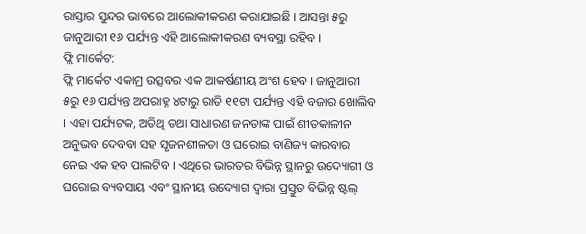ରାସ୍ତାର ସୁନ୍ଦର ଭାବରେ ଆଲୋକୀକରଣ କରାଯାଇଛି । ଆସନ୍ତା ୫ରୁ ଜାନୁଆରୀ ୧୬ ପର୍ଯ୍ୟନ୍ତ ଏହି ଆଲୋକୀକରଣ ବ୍ୟବସ୍ଥା ରହିବ ।
ଫ୍ଲି ମାର୍କେଟ:
ଫ୍ଲି ମାର୍କେଟ ଏକାମ୍ର ଉତ୍ସବର ଏକ ଆକର୍ଷଣୀୟ ଅଂଶ ହେବ । ଜାନୁଆରୀ ୫ରୁ ୧୬ ପର୍ଯ୍ୟନ୍ତ ଅପରାହ୍ନ ୪ଟାରୁ ରାତି ୧୧ଟା ପର୍ଯ୍ୟନ୍ତ ଏହି ବଜାର ଖୋଲିବ । ଏହା ପର୍ଯ୍ୟଟକ, ଅତିଥି ତଥା ସାଧାରଣ ଜନତାଙ୍କ ପାଇଁ ଶୀତକାଳୀନ ଅନୁଭବ ଦେବବା ସହ ସୃଜନଶୀଳତା ଓ ଘରୋଇ ବାଣିଜ୍ୟ କାରବାର ନେଇ ଏକ ହବ ପାଲଟିବ । ଏଥିରେ ଭାରତର ବିଭିନ୍ନ ସ୍ଥାନରୁ ଉଦ୍ୟୋଗୀ ଓ ଘରୋଇ ବ୍ୟବସାୟ ଏବଂ ସ୍ଥାନୀୟ ଉଦ୍ୟୋଗ ଦ୍ୱାରା ପ୍ରସ୍ତୁତ ବିଭିନ୍ନ ଷ୍ଟଲ୍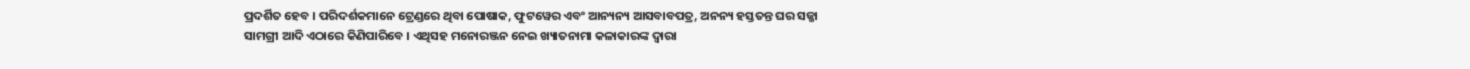ପ୍ରଦର୍ଶିତ ହେବ । ପରିଦର୍ଶକମାନେ ଟ୍ରେଣ୍ଡରେ ଥିବା ପୋଷାକ, ଫୁଟୱେର ଏବଂ ଆନ୍ୟନ୍ୟ ଆସବାବପତ୍ର, ଅନନ୍ୟ ହସ୍ତତନ୍ତ ଘର ସଜ୍ଜା ସାମଗ୍ରୀ ଆଦି ଏଠାରେ କିଣିପାରିବେ । ଏଥିସହ ମନୋରଞ୍ଜନ ନେଇ ଖ୍ୟାତନାମା କଳାକାରଙ୍କ ଦ୍ୱାରା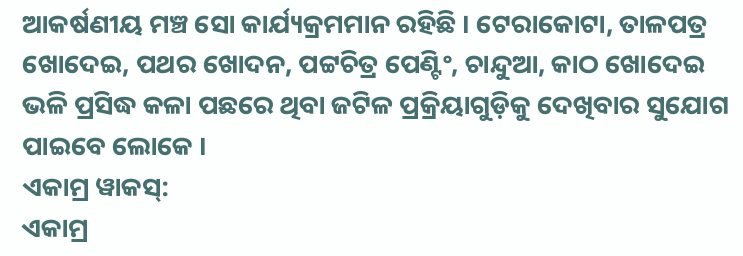ଆକର୍ଷଣୀୟ ମଞ୍ଚ ସୋ କାର୍ଯ୍ୟକ୍ରମମାନ ରହିଛି । ଟେରାକୋଟା, ତାଳପତ୍ର ଖୋଦେଇ, ପଥର ଖୋଦନ, ପଟ୍ଟଚିତ୍ର ପେଣ୍ଟିଂ, ଚାନ୍ଦୁଆ, କାଠ ଖୋଦେଇ ଭଳି ପ୍ରସିଦ୍ଧ କଳା ପଛରେ ଥିବା ଜଟିଳ ପ୍ରକ୍ରିୟାଗୁଡ଼ିକୁ ଦେଖିବାର ସୁଯୋଗ ପାଇବେ ଲୋକେ ।
ଏକାମ୍ର ୱାକସ୍:
ଏକାମ୍ର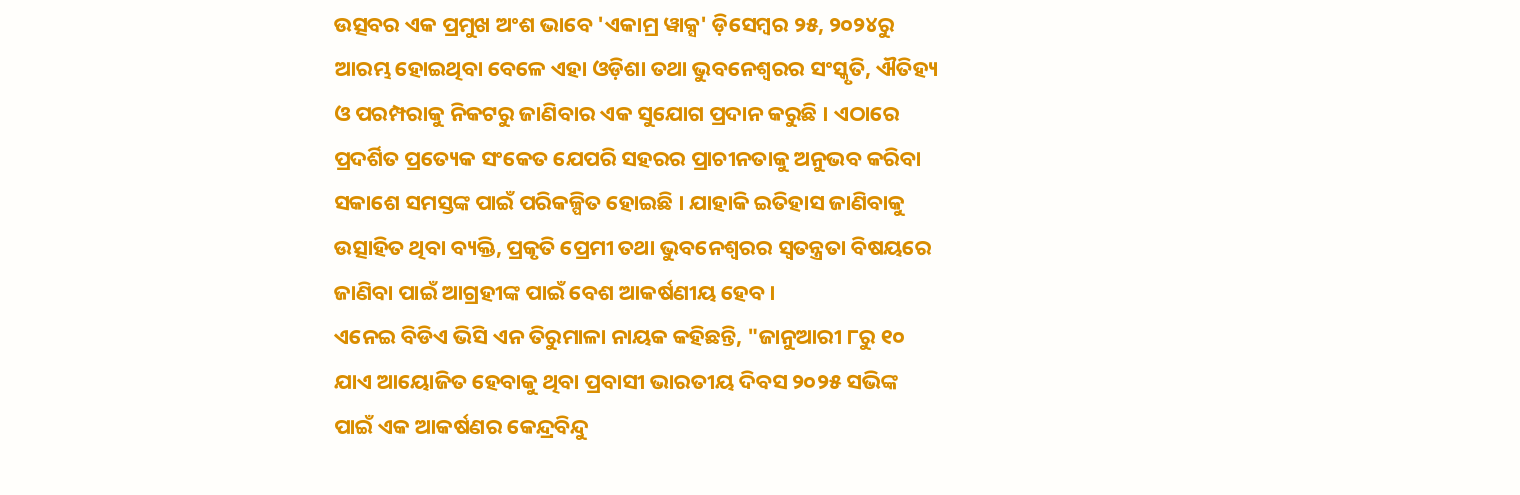ଉତ୍ସବର ଏକ ପ୍ରମୁଖ ଅଂଶ ଭାବେ 'ଏକାମ୍ର ୱାକ୍ସ' ଡ଼ିସେମ୍ବର ୨୫, ୨୦୨୪ରୁ ଆରମ୍ଭ ହୋଇଥିବା ବେଳେ ଏହା ଓଡ଼ିଶା ତଥା ଭୁବନେଶ୍ୱରର ସଂସ୍କୃତି, ଐତିହ୍ୟ ଓ ପରମ୍ପରାକୁ ନିକଟରୁ ଜାଣିବାର ଏକ ସୁଯୋଗ ପ୍ରଦାନ କରୁଛି । ଏଠାରେ ପ୍ରଦର୍ଶିତ ପ୍ରତ୍ୟେକ ସଂକେତ ଯେପରି ସହରର ପ୍ରାଚୀନତାକୁ ଅନୁଭବ କରିବା ସକାଶେ ସମସ୍ତଙ୍କ ପାଇଁ ପରିକଳ୍ପିତ ହୋଇଛି । ଯାହାକି ଇତିହାସ ଜାଣିବାକୁ ଉତ୍ସାହିତ ଥିବା ବ୍ୟକ୍ତି, ପ୍ରକୃତି ପ୍ରେମୀ ତଥା ଭୁବନେଶ୍ୱରର ସ୍ୱତନ୍ତ୍ରତା ବିଷୟରେ ଜାଣିବା ପାଇଁ ଆଗ୍ରହୀଙ୍କ ପାଇଁ ବେଶ ଆକର୍ଷଣୀୟ ହେବ।
ଏନେଇ ବିଡିଏ ଭିସି ଏନ ତିରୁମାଳା ନାୟକ କହିଛନ୍ତି, "ଜାନୁଆରୀ ୮ରୁ ୧୦ ଯାଏ ଆୟୋଜିତ ହେବାକୁ ଥିବା ପ୍ରବାସୀ ଭାରତୀୟ ଦିବସ ୨୦୨୫ ସଭିଙ୍କ ପାଇଁ ଏକ ଆକର୍ଷଣର କେନ୍ଦ୍ରବିନ୍ଦୁ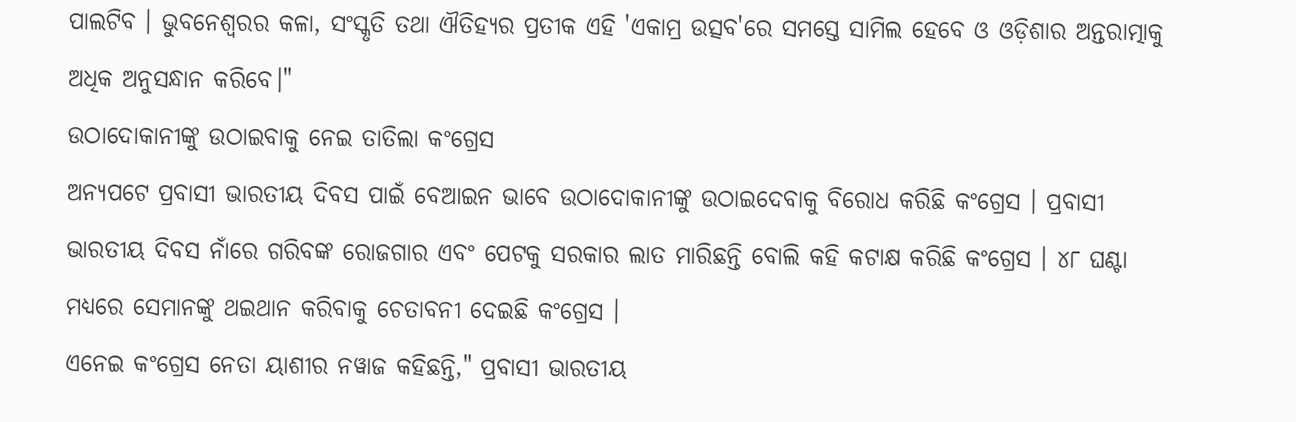ପାଲଟିବ । ଭୁବନେଶ୍ୱରର କଳା, ସଂସ୍କୃତି ତଥା ଐତିହ୍ୟର ପ୍ରତୀକ ଏହି 'ଏକାମ୍ର ଉତ୍ସବ'ରେ ସମସ୍ତେ ସାମିଲ ହେବେ ଓ ଓଡ଼ିଶାର ଅନ୍ତରାତ୍ମାକୁ ଅଧିକ ଅନୁସନ୍ଧାନ କରିବେ।"
ଉଠାଦୋକାନୀଙ୍କୁ ଉଠାଇବାକୁ ନେଇ ତାତିଲା କଂଗ୍ରେସ
ଅନ୍ୟପଟେ ପ୍ରବାସୀ ଭାରତୀୟ ଦିବସ ପାଇଁ ବେଆଇନ ଭାବେ ଉଠାଦୋକାନୀଙ୍କୁ ଉଠାଇଦେବାକୁ ବିରୋଧ କରିଛି କଂଗ୍ରେସ । ପ୍ରବାସୀ ଭାରତୀୟ ଦିବସ ନାଁରେ ଗରିବଙ୍କ ରୋଜଗାର ଏବଂ ପେଟକୁ ସରକାର ଲାତ ମାରିଛନ୍ତି ବୋଲି କହି କଟାକ୍ଷ କରିଛି କଂଗ୍ରେସ । ୪୮ ଘଣ୍ଟା ମଧ୍ୟରେ ସେମାନଙ୍କୁ ଥଇଥାନ କରିବାକୁ ଚେତାବନୀ ଦେଇଛି କଂଗ୍ରେସ ।
ଏନେଇ କଂଗ୍ରେସ ନେତା ୟାଶୀର ନୱାଜ କହିଛନ୍ତି," ପ୍ରବାସୀ ଭାରତୀୟ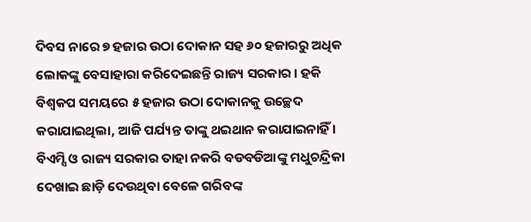ଦିବସ ନାରେ ୭ ହଜାର ଉଠା ଦୋକାନ ସହ ୬୦ ହଜାରରୁ ଅଧିକ ଲୋକଙ୍କୁ ବେସାହାରା କରିଦେଇଛନ୍ତି ରାଜ୍ୟ ସରକାର । ହକି ବିଶ୍ୱକପ ସମୟରେ ୫ ହଜାର ଉଠା ଦୋକାନକୁ ଉଚ୍ଛେଦ କରାଯାଇଥିଲା, ଆଜି ପର୍ଯ୍ୟନ୍ତ ତାଙ୍କୁ ଥଇଥାନ କରାଯାଇନାହିଁ । ବିଏମ୍ସି ଓ ରାଜ୍ୟ ସରକାର ତାହା ନକରି ବଡବଡିଆଙ୍କୁ ମଧୁଚନ୍ଦ୍ରିକା ଦେଖାଇ ଛାଡ଼ି ଦେଉଥିବା ବେଳେ ଗରିବଙ୍କ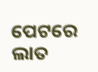ପେଟରେ ଲାତ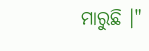ମାରୁଛି ।"